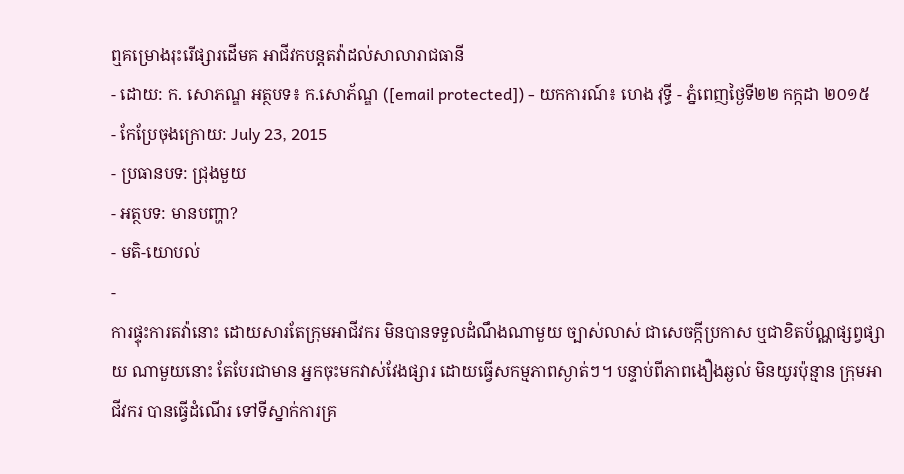ឮគម្រោងរុះរើផ្សារដើមគ អាជីវកបន្តតវ៉ាដល់សាលារាជធានី
- ដោយ: ក. សោភណ្ឌ អត្ថបទ៖ ក.សោភ័ណ្ឌ ([email protected]) - យកការណ៍៖ ហេង វុទ្ធី - ភ្នំពេញថ្ងៃទី២២ កក្កដា ២០១៥
- កែប្រែចុងក្រោយ: July 23, 2015
- ប្រធានបទ: ជ្រុងមួយ
- អត្ថបទ: មានបញ្ហា?
- មតិ-យោបល់
-
ការផ្ទុះការតវ៉ានោះ ដោយសារតែក្រុមអាជីវករ មិនបានទទួលដំណឹងណាមួយ ច្បាស់លាស់ ជាសេចក្កីប្រកាស ឬជាខិតប័ណ្ណផ្សព្វផ្សាយ ណាមួយនោះ តែបែរជាមាន អ្នកចុះមកវាស់វែងផ្សារ ដោយធ្វើសកម្មភាពស្ងាត់ៗ។ បន្ទាប់ពីភាពងឿងឆ្ងល់ មិនយូរប៉ុន្មាន ក្រុមអាជីវករ បានធ្វើដំណើរ ទៅទីស្នាក់ការគ្រ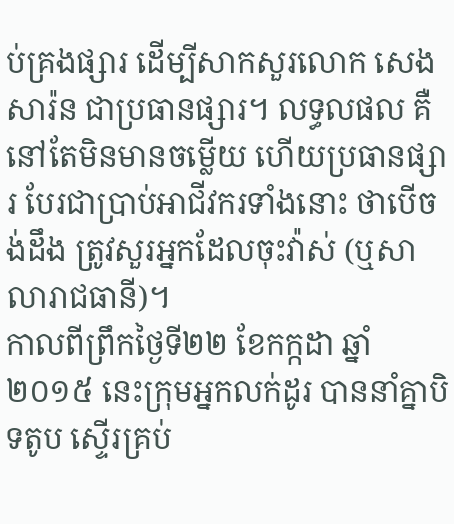ប់គ្រងផ្សារ ដើម្បីសាកសួរលោក សេង សារ៉ន ជាប្រធានផ្សារ។ លទ្ធលផល គឺនៅតែមិនមានចម្លើយ ហើយប្រធានផ្សារ បែរជាប្រាប់អាជីវករទាំងនោះ ថាបើចង់ដឹង ត្រូវសួរអ្នកដែលចុះវ៉ាស់ (ឬសាលារាជធានី)។
កាលពីព្រឹកថ្ងៃទី២២ ខែកក្កដា ឆ្នាំ២០១៥ នេះក្រុមអ្នកលក់ដូរ បាននាំគ្នាបិទតូប ស្ទើរគ្រប់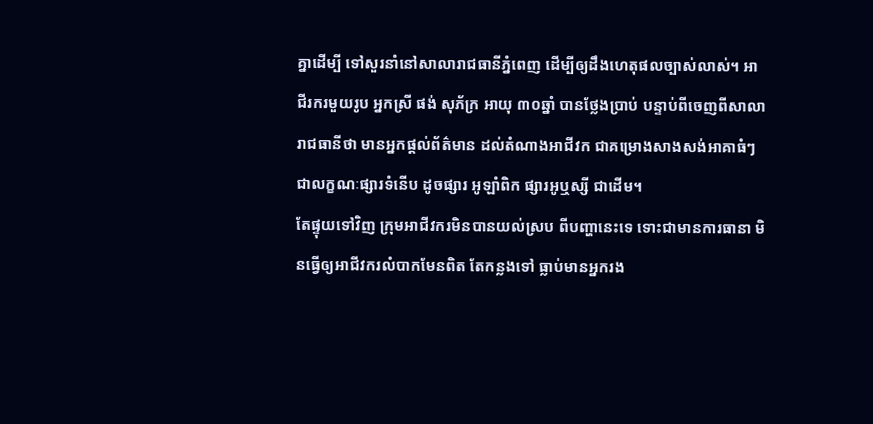គ្នាដើម្បី ទៅសួរនាំនៅសាលារាជធានីភ្នំពេញ ដើម្បីឲ្យដឹងហេតុផលច្បាស់លាស់។ អាជីរករមួយរូប អ្នកស្រី ផង់ សុភ័ក្រ អាយុ ៣០ឆ្នាំ បានថ្លែងប្រាប់ បន្ទាប់ពីចេញពីសាលារាជធានីថា មានអ្នកផ្តល់ព័ត៌មាន ដល់តំណាងអាជីវក ជាគម្រោងសាងសង់អាគាធំៗ ជាលក្ខណៈផ្សារទំនើប ដូចផ្សារ អូឡាំពិក ផ្សារអូឬស្សី ជាដើម។
តែផ្ទុយទៅវិញ ក្រុមអាជីវករមិនបានយល់ស្រប ពីបញ្ហានេះទេ ទោះជាមានការធានា មិនធ្វើឲ្យអាជីវករលំបាកមែនពិត តែកន្លងទៅ ធ្លាប់មានអ្នករង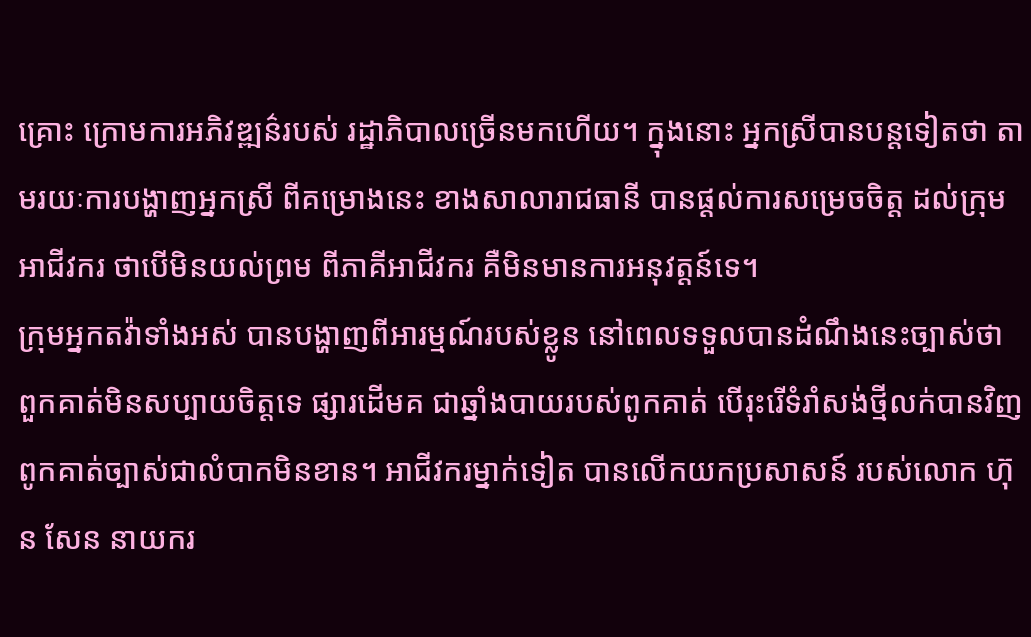គ្រោះ ក្រោមការអភិវឌ្ឍន៌របស់ រដ្ឋាភិបាលច្រើនមកហើយ។ ក្នុងនោះ អ្នកស្រីបានបន្តទៀតថា តាមរយៈការបង្ហាញអ្នកស្រី ពីគម្រោងនេះ ខាងសាលារាជធានី បានផ្តល់ការសម្រេចចិត្ត ដល់ក្រុមអាជីវករ ថាបើមិនយល់ព្រម ពីភាគីអាជីវករ គឺមិនមានការអនុវត្តន៍ទេ។
ក្រុមអ្នកតវ៉ាទាំងអស់ បានបង្ហាញពីអារម្មណ៍របស់ខ្លូន នៅពេលទទួលបានដំណឹងនេះច្បាស់ថា ពួកគាត់មិនសប្បាយចិត្តទេ ផ្សារដើមគ ជាឆ្នាំងបាយរបស់ពូកគាត់ បើរុះរើទំរាំសង់ថ្មីលក់បានវិញ ពូកគាត់ច្បាស់ជាលំបាកមិនខាន។ អាជីវករម្នាក់ទៀត បានលើកយកប្រសាសន៍ របស់លោក ហ៊ុន សែន នាយករ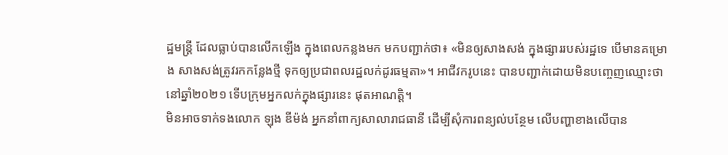ដ្ឋមន្រ្តី ដែលធ្លាប់បានលើកឡើង ក្នុងពេលកន្លងមក មកបញ្ជាក់ថា៖ «មិនឲ្យសាងសង់ ក្នុងផ្សាររបស់រដ្ឋទេ បើមានគម្រោង សាងសង់ត្រូវរកកន្លែងថ្មី ទុកឲ្យប្រជាពលរដ្ឋលក់ដូរធម្មតា»។ អាជីវករូបនេះ បានបញ្ជាក់ដោយមិនបញ្ចេញឈ្មោះថា នៅឆ្នាំ២០២១ ទើបក្រុមអ្នកលក់ក្នុងផ្សារនេះ ផុតអាណត្តិ។
មិនអាចទាក់ទងលោក ឡុង ឌីម៉ង់ អ្នកនាំពាក្យសាលារាជធានី ដើម្បីសុំការពន្យល់បន្ថែម លើបញ្ហាខាងលើបាន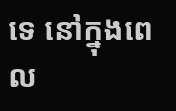ទេ នៅក្នុងពេល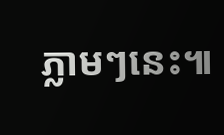ភ្លាមៗនេះ៕